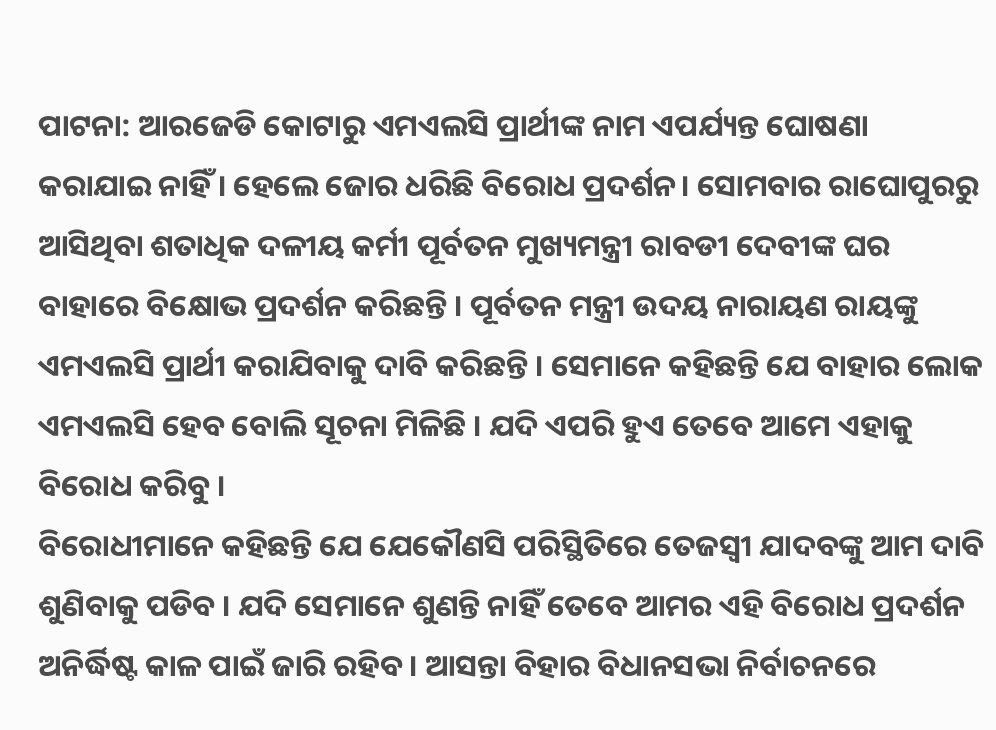ପାଟନା: ଆରଜେଡି କୋଟାରୁ ଏମଏଲସି ପ୍ରାର୍ଥୀଙ୍କ ନାମ ଏପର୍ଯ୍ୟନ୍ତ ଘୋଷଣା କରାଯାଇ ନାହିଁ । ହେଲେ ଜୋର ଧରିଛି ବିରୋଧ ପ୍ରଦର୍ଶନ। ସୋମବାର ରାଘୋପୁରରୁ ଆସିଥିବା ଶତାଧିକ ଦଳୀୟ କର୍ମୀ ପୂର୍ବତନ ମୁଖ୍ୟମନ୍ତ୍ରୀ ରାବଡୀ ଦେବୀଙ୍କ ଘର ବାହାରେ ବିକ୍ଷୋଭ ପ୍ରଦର୍ଶନ କରିଛନ୍ତି । ପୂର୍ବତନ ମନ୍ତ୍ରୀ ଉଦୟ ନାରାୟଣ ରାୟଙ୍କୁ ଏମଏଲସି ପ୍ରାର୍ଥୀ କରାଯିବାକୁ ଦାବି କରିଛନ୍ତି । ସେମାନେ କହିଛନ୍ତି ଯେ ବାହାର ଲୋକ ଏମଏଲସି ହେବ ବୋଲି ସୂଚନା ମିଳିଛି । ଯଦି ଏପରି ହୁଏ ତେବେ ଆମେ ଏହାକୁ ବିରୋଧ କରିବୁ ।
ବିରୋଧୀମାନେ କହିଛନ୍ତି ଯେ ଯେକୌଣସି ପରିସ୍ଥିତିରେ ତେଜସ୍ବୀ ଯାଦବଙ୍କୁ ଆମ ଦାବି ଶୁଣିବାକୁ ପଡିବ । ଯଦି ସେମାନେ ଶୁଣନ୍ତି ନାହିଁ ତେବେ ଆମର ଏହି ବିରୋଧ ପ୍ରଦର୍ଶନ ଅନିର୍ଦ୍ଧିଷ୍ଟ କାଳ ପାଇଁ ଜାରି ରହିବ । ଆସନ୍ତା ବିହାର ବିଧାନସଭା ନିର୍ବାଚନରେ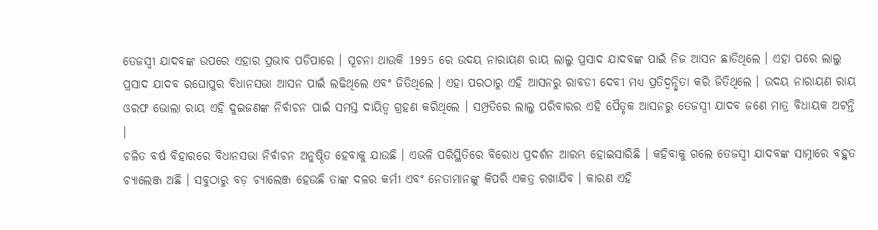ତେଜସ୍ବୀ ଯାଦବଙ୍କ ଉପରେ ଏହାର ପ୍ରଭାବ ପଡିପାରେ । ସୂଚନା ଥାଉକି 1995 ରେ ଉଦୟ ନାରାୟଣ ରାୟ ଲାଲୁ ପ୍ରସାଦ ଯାଦବଙ୍କ ପାଇଁ ନିଜ ଆସନ ଛାଡିଥିଲେ । ଏହା ପରେ ଲାଲୁ ପ୍ରସାଦ ଯାଦବ ରଘୋପୁର ବିଧାନସଭା ଆସନ ପାଇଁ ଲଢିଥିଲେ ଏବଂ ଜିତିଥିଲେ । ଏହା ପରଠାରୁ ଏହି ଆସନରୁ ରାବଡୀ ଦେବୀ ମଧ୍ୟ ପ୍ରତିଦ୍ବନ୍ଦ୍ବିତା କରି ଜିତିଥିଲେ । ଉଦୟ ନାରାୟଣ ରାୟ ଓରଫ ଭୋଲା ରାୟ ଏହି ଦୁଇଜଣଙ୍କ ନିର୍ବାଚନ ପାଇଁ ସମସ୍ତ ଦାୟିତ୍ବ ଗ୍ରହଣ କରିଥିଲେ । ସମ୍ପ୍ରତିରେ ଲାଲୁ ପରିବାରର ଏହି ପୈତୃକ ଆସନରୁ ତେଜସ୍ବୀ ଯାଦବ ଜଣେ ମାତ୍ର ବିଧାୟକ ଅଟନ୍ତି ।
ଚଳିତ ବର୍ଷ ବିହାରରେ ବିଧାନସଭା ନିର୍ବାଚନ ଅନୁଷ୍ଠିତ ହେବାକୁ ଯାଉଛି । ଏଭଳି ପରିସ୍ଥିତିରେ ବିରୋଧ ପ୍ରଦର୍ଶନ ଆରମ୍ଭ ହୋଇସାରିଛି । କହିବାକୁ ଗଲେ ତେଜସ୍ବୀ ଯାଦବଙ୍କ ସାମ୍ନାରେ ବହୁତ ଚ୍ୟାଲେଞ୍ଜ ଅଛି । ସବୁଠାରୁ ବଡ଼ ଚ୍ୟାଲେଞ୍ଜ ହେଉଛି ତାଙ୍କ ଦଳର କର୍ମୀ ଏବଂ ନେତାମାନଙ୍କୁ କିପରି ଏକତ୍ର ରଖାଯିବ । କାରଣ ଏହି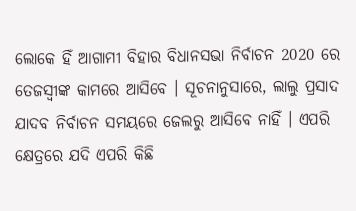ଲୋକେ ହିଁ ଆଗାମୀ ବିହାର ବିଧାନସଭା ନିର୍ବାଚନ 2020 ରେ ତେଜସ୍ବୀଙ୍କ କାମରେ ଆସିବେ । ସୂଚନାନୁସାରେ, ଲାଲୁ ପ୍ରସାଦ ଯାଦବ ନିର୍ବାଚନ ସମୟରେ ଜେଲରୁ ଆସିବେ ନାହିଁ । ଏପରି କ୍ଷେତ୍ରରେ ଯଦି ଏପରି କିଛି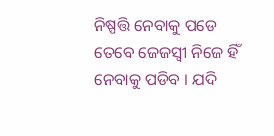ନିଷ୍ପତ୍ତି ନେବାକୁ ପଡେ ତେବେ ଜେଜସ୍ବୀ ନିଜେ ହିଁ ନେବାକୁ ପଡିବ । ଯଦି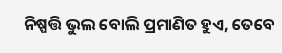ନିଷ୍ପତ୍ତି ଭୁଲ ବୋଲି ପ୍ରମାଣିତ ହୁଏ, ତେବେ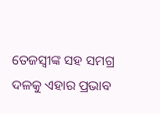ତେଜସ୍ବୀଙ୍କ ସହ ସମଗ୍ର ଦଳକୁ ଏହାର ପ୍ରଭାବ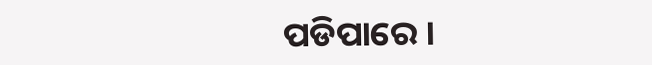ପଡିପାରେ ।